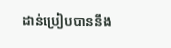ដាន់ប្រៀបបាននឹង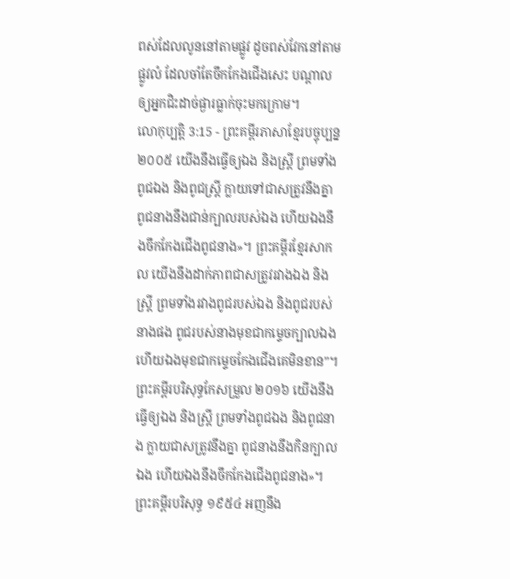ពស់ដែលលូននៅតាមផ្លូវ ដូចពស់វែកនៅតាមផ្លូវលំ ដែលចាំតែចឹកកែងជើងសេះ បណ្ដាលឲ្យអ្នកជិះដាច់ផ្ងារធ្លាក់ចុះមកក្រោម។
លោកុប្បត្តិ 3:15 - ព្រះគម្ពីរភាសាខ្មែរបច្ចុប្បន្ន ២០០៥ យើងនឹងធ្វើឲ្យឯង និងស្ត្រី ព្រមទាំងពូជឯង និងពូជស្ត្រី ក្លាយទៅជាសត្រូវនឹងគ្នា ពូជនាងនឹងជាន់ក្បាលរបស់ឯង ហើយឯងនឹងចឹកកែងជើងពូជនាង»។ ព្រះគម្ពីរខ្មែរសាកល យើងនឹងដាក់ភាពជាសត្រូវរវាងឯង និងស្ត្រី ព្រមទាំងរវាងពូជរបស់ឯង និងពូជរបស់នាងផង ពូជរបស់នាងមុខជាកម្ទេចក្បាលឯង ហើយឯងមុខជាកម្ទេចកែងជើងគេមិនខាន”។ ព្រះគម្ពីរបរិសុទ្ធកែសម្រួល ២០១៦ យើងនឹងធ្វើឲ្យឯង និងស្ត្រី ព្រមទាំងពូជឯង និងពូជនាង ក្លាយជាសត្រូវនឹងគ្នា ពូជនាងនឹងកិនក្បាលឯង ហើយឯងនឹងចឹកកែងជើងពូជនាង»។ ព្រះគម្ពីរបរិសុទ្ធ ១៩៥៤ អញនឹង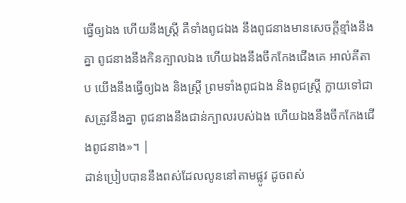ធ្វើឲ្យឯង ហើយនឹងស្ត្រី គឺទាំងពូជឯង នឹងពូជនាងមានសេចក្ដីខ្មាំងនឹងគ្នា ពូជនាងនឹងកិនក្បាលឯង ហើយឯងនឹងចឹកកែងជើងគេ អាល់គីតាប យើងនឹងធ្វើឲ្យឯង និងស្ត្រី ព្រមទាំងពូជឯង និងពូជស្ត្រី ក្លាយទៅជាសត្រូវនឹងគ្នា ពូជនាងនឹងជាន់ក្បាលរបស់ឯង ហើយឯងនឹងចឹកកែងជើងពូជនាង»។ |
ដាន់ប្រៀបបាននឹងពស់ដែលលូននៅតាមផ្លូវ ដូចពស់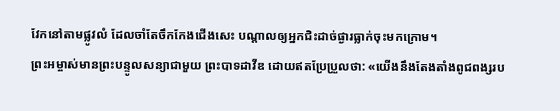វែកនៅតាមផ្លូវលំ ដែលចាំតែចឹកកែងជើងសេះ បណ្ដាលឲ្យអ្នកជិះដាច់ផ្ងារធ្លាក់ចុះមកក្រោម។
ព្រះអម្ចាស់មានព្រះបន្ទូលសន្យាជាមួយ ព្រះបាទដាវីឌ ដោយឥតប្រែប្រួលថា: «យើងនឹងតែងតាំងពូជពង្សរប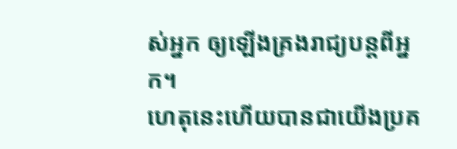ស់អ្នក ឲ្យឡើងគ្រងរាជ្យបន្តពីអ្នក។
ហេតុនេះហើយបានជាយើងប្រគ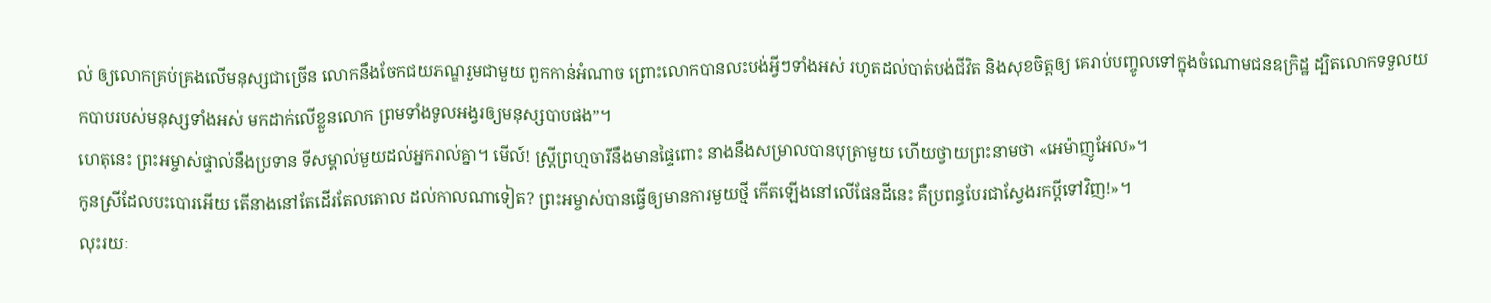ល់ ឲ្យលោកគ្រប់គ្រងលើមនុស្សជាច្រើន លោកនឹងចែកជយភណ្ឌរួមជាមួយ ពួកកាន់អំណាច ព្រោះលោកបានលះបង់អ្វីៗទាំងអស់ រហូតដល់បាត់បង់ជីវិត និងសុខចិត្តឲ្យ គេរាប់បញ្ចូលទៅក្នុងចំណោមជនឧក្រិដ្ឋ ដ្បិតលោកទទួលយកបាបរបស់មនុស្សទាំងអស់ មកដាក់លើខ្លួនលោក ព្រមទាំងទូលអង្វរឲ្យមនុស្សបាបផង”។
ហេតុនេះ ព្រះអម្ចាស់ផ្ទាល់នឹងប្រទាន ទីសម្គាល់មួយដល់អ្នករាល់គ្នា។ មើល៍! ស្ត្រីព្រហ្មចារីនឹងមានផ្ទៃពោះ នាងនឹងសម្រាលបានបុត្រាមួយ ហើយថ្វាយព្រះនាមថា «អេម៉ាញូអែល»។
កូនស្រីដែលបះបោរអើយ តើនាងនៅតែដើរតែលតោល ដល់កាលណាទៀត? ព្រះអម្ចាស់បានធ្វើឲ្យមានការមួយថ្មី កើតឡើងនៅលើផែនដីនេះ គឺប្រពន្ធបែរជាស្វែងរកប្ដីទៅវិញ!»។
លុះរយៈ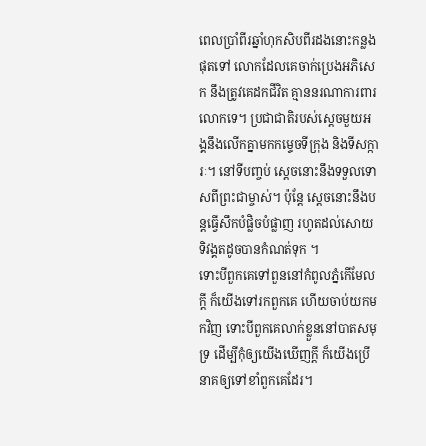ពេលប្រាំពីរឆ្នាំហុកសិបពីរដងនោះកន្លងផុតទៅ លោកដែលគេចាក់ប្រេងអភិសេក នឹងត្រូវគេដកជីវិត គ្មាននរណាការពារលោកទេ។ ប្រជាជាតិរបស់ស្ដេចមួយអង្គនឹងលើកគ្នាមកកម្ទេចទីក្រុង និងទីសក្ការៈ។ នៅទីបញ្ចប់ ស្ដេចនោះនឹងទទួលទោសពីព្រះជាម្ចាស់។ ប៉ុន្តែ ស្ដេចនោះនឹងបន្តធ្វើសឹកបំផ្លិចបំផ្លាញ រហូតដល់សោយទិវង្គតដូចបានកំណត់ទុក ។
ទោះបីពួកគេទៅពួននៅកំពូលភ្នំកើមែលក្ដី ក៏យើងទៅរកពួកគេ ហើយចាប់យកមកវិញ ទោះបីពួកគេលាក់ខ្លួននៅបាតសមុទ្រ ដើម្បីកុំឲ្យយើងឃើញក្ដី ក៏យើងប្រើនាគឲ្យទៅខាំពួកគេដែរ។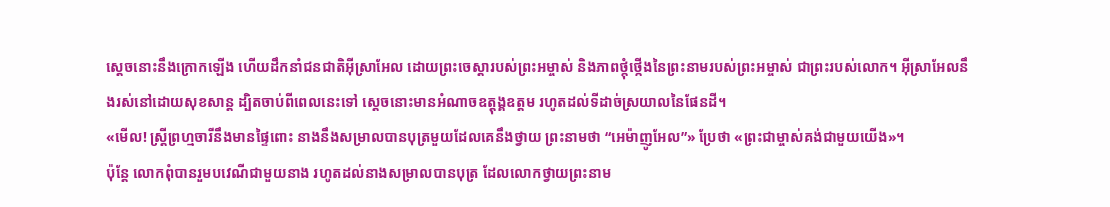ស្ដេចនោះនឹងក្រោកឡើង ហើយដឹកនាំជនជាតិអ៊ីស្រាអែល ដោយព្រះចេស្ដារបស់ព្រះអម្ចាស់ និងភាពថ្កុំថ្កើងនៃព្រះនាមរបស់ព្រះអម្ចាស់ ជាព្រះរបស់លោក។ អ៊ីស្រាអែលនឹងរស់នៅដោយសុខសាន្ត ដ្បិតចាប់ពីពេលនេះទៅ ស្ដេចនោះមានអំណាចឧត្ដុង្គឧត្ដម រហូតដល់ទីដាច់ស្រយាលនៃផែនដី។
«មើល! ស្ត្រីព្រហ្មចារីនឹងមានផ្ទៃពោះ នាងនឹងសម្រាលបានបុត្រមួយដែលគេនឹងថ្វាយ ព្រះនាមថា “អេម៉ាញូអែល”» ប្រែថា «ព្រះជាម្ចាស់គង់ជាមួយយើង»។
ប៉ុន្តែ លោកពុំបានរួមបវេណីជាមួយនាង រហូតដល់នាងសម្រាលបានបុត្រ ដែលលោកថ្វាយព្រះនាម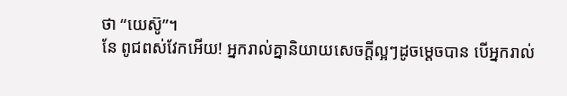ថា “យេស៊ូ”។
នែ ពូជពស់វែកអើយ! អ្នករាល់គ្នានិយាយសេចក្ដីល្អៗដូចម្ដេចបាន បើអ្នករាល់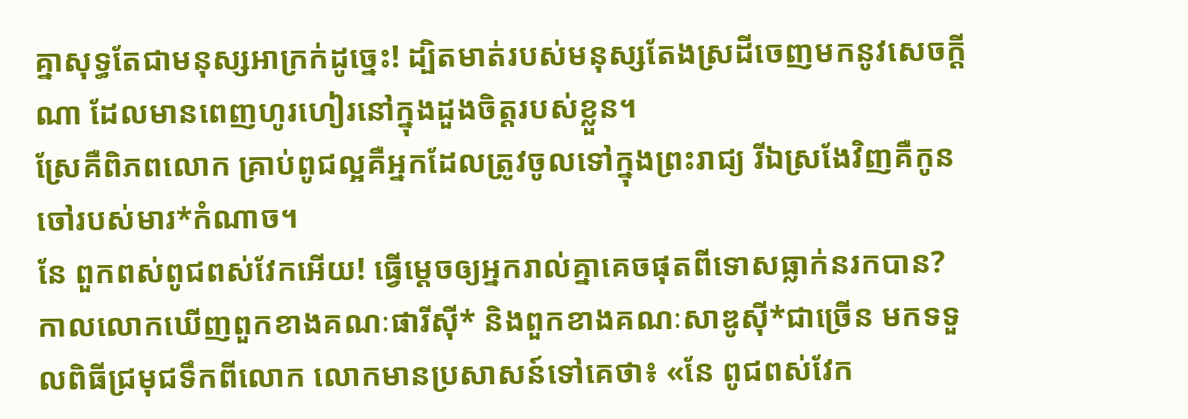គ្នាសុទ្ធតែជាមនុស្សអាក្រក់ដូច្នេះ! ដ្បិតមាត់របស់មនុស្សតែងស្រដីចេញមកនូវសេចក្ដីណា ដែលមានពេញហូរហៀរនៅក្នុងដួងចិត្តរបស់ខ្លួន។
ស្រែគឺពិភពលោក គ្រាប់ពូជល្អគឺអ្នកដែលត្រូវចូលទៅក្នុងព្រះរាជ្យ រីឯស្រងែវិញគឺកូនចៅរបស់មារ*កំណាច។
នែ ពួកពស់ពូជពស់វែកអើយ! ធ្វើម្ដេចឲ្យអ្នករាល់គ្នាគេចផុតពីទោសធ្លាក់នរកបាន?
កាលលោកឃើញពួកខាងគណៈផារីស៊ី* និងពួកខាងគណៈសាឌូស៊ី*ជាច្រើន មកទទួលពិធីជ្រមុជទឹកពីលោក លោកមានប្រសាសន៍ទៅគេថា៖ «នែ ពូជពស់វែក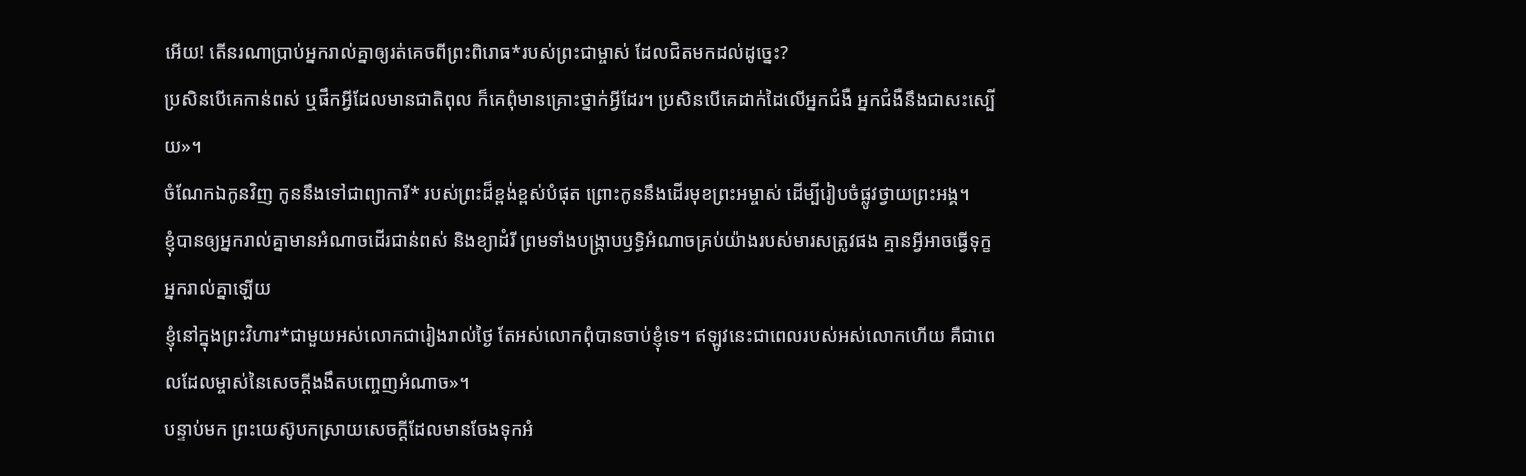អើយ! តើនរណាប្រាប់អ្នករាល់គ្នាឲ្យរត់គេចពីព្រះពិរោធ*របស់ព្រះជាម្ចាស់ ដែលជិតមកដល់ដូច្នេះ?
ប្រសិនបើគេកាន់ពស់ ឬផឹកអ្វីដែលមានជាតិពុល ក៏គេពុំមានគ្រោះថ្នាក់អ្វីដែរ។ ប្រសិនបើគេដាក់ដៃលើអ្នកជំងឺ អ្នកជំងឺនឹងជាសះស្បើយ»។
ចំណែកឯកូនវិញ កូននឹងទៅជាព្យាការី* របស់ព្រះដ៏ខ្ពង់ខ្ពស់បំផុត ព្រោះកូននឹងដើរមុខព្រះអម្ចាស់ ដើម្បីរៀបចំផ្លូវថ្វាយព្រះអង្គ។
ខ្ញុំបានឲ្យអ្នករាល់គ្នាមានអំណាចដើរជាន់ពស់ និងខ្យាដំរី ព្រមទាំងបង្ក្រាបឫទ្ធិអំណាចគ្រប់យ៉ាងរបស់មារសត្រូវផង គ្មានអ្វីអាចធ្វើទុក្ខអ្នករាល់គ្នាឡើយ
ខ្ញុំនៅក្នុងព្រះវិហារ*ជាមួយអស់លោកជារៀងរាល់ថ្ងៃ តែអស់លោកពុំបានចាប់ខ្ញុំទេ។ ឥឡូវនេះជាពេលរបស់អស់លោកហើយ គឺជាពេលដែលម្ចាស់នៃសេចក្ដីងងឹតបញ្ចេញអំណាច»។
បន្ទាប់មក ព្រះយេស៊ូបកស្រាយសេចក្ដីដែលមានចែងទុកអំ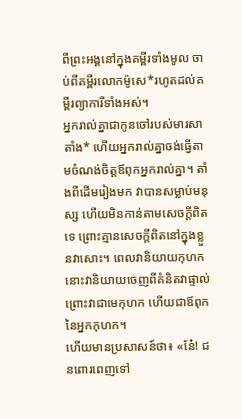ពីព្រះអង្គនៅក្នុងគម្ពីរទាំងមូល ចាប់ពីគម្ពីរលោកម៉ូសេ*រហូតដល់គម្ពីរព្យាការីទាំងអស់។
អ្នករាល់គ្នាជាកូនចៅរបស់មារសាតាំង* ហើយអ្នករាល់គ្នាចង់ធ្វើតាមចំណង់ចិត្តឪពុកអ្នករាល់គ្នា។ តាំងពីដើមរៀងមក វាបានសម្លាប់មនុស្ស ហើយមិនកាន់តាមសេចក្ដីពិតទេ ព្រោះគ្មានសេចក្ដីពិតនៅក្នុងខ្លួនវាសោះ។ ពេលវានិយាយកុហក នោះវានិយាយចេញពីគំនិតវាផ្ទាល់ ព្រោះវាជាមេកុហក ហើយជាឪពុកនៃអ្នកកុហក។
ហើយមានប្រសាសន៍ថា៖ «នែ៎! ជនពោរពេញទៅ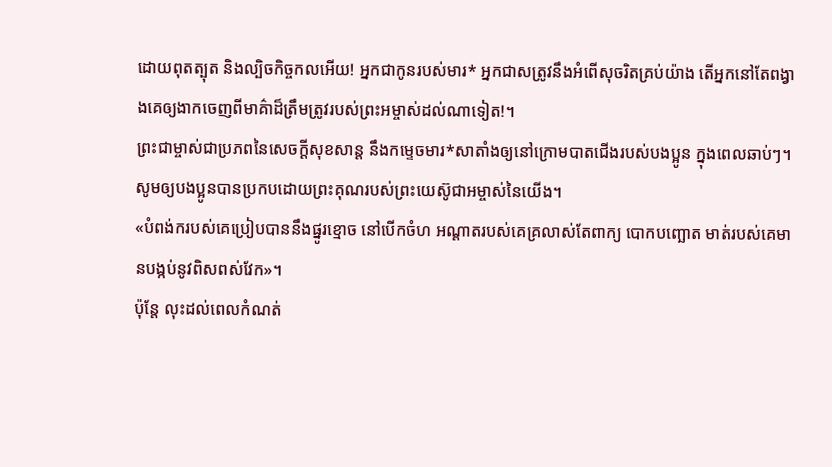ដោយពុតត្បុត និងល្បិចកិច្ចកលអើយ! អ្នកជាកូនរបស់មារ* អ្នកជាសត្រូវនឹងអំពើសុចរិតគ្រប់យ៉ាង តើអ្នកនៅតែពង្វាងគេឲ្យងាកចេញពីមាគ៌ាដ៏ត្រឹមត្រូវរបស់ព្រះអម្ចាស់ដល់ណាទៀត!។
ព្រះជាម្ចាស់ជាប្រភពនៃសេចក្ដីសុខសាន្ត នឹងកម្ទេចមារ*សាតាំងឲ្យនៅក្រោមបាតជើងរបស់បងប្អូន ក្នុងពេលឆាប់ៗ។ សូមឲ្យបងប្អូនបានប្រកបដោយព្រះគុណរបស់ព្រះយេស៊ូជាអម្ចាស់នៃយើង។
«បំពង់ករបស់គេប្រៀបបាននឹងផ្នូរខ្មោច នៅបើកចំហ អណ្ដាតរបស់គេគ្រលាស់តែពាក្យ បោកបញ្ឆោត មាត់របស់គេមានបង្កប់នូវពិសពស់វែក»។
ប៉ុន្តែ លុះដល់ពេលកំណត់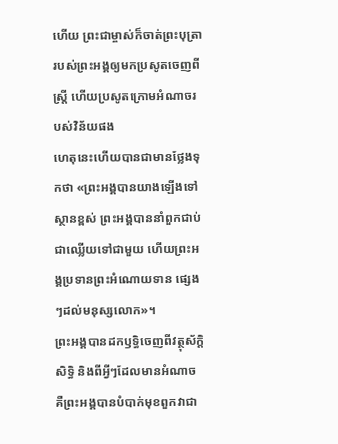ហើយ ព្រះជាម្ចាស់ក៏ចាត់ព្រះបុត្រារបស់ព្រះអង្គឲ្យមកប្រសូតចេញពីស្ត្រី ហើយប្រសូតក្រោមអំណាចរបស់វិន័យផង
ហេតុនេះហើយបានជាមានថ្លែងទុកថា «ព្រះអង្គបានយាងឡើងទៅស្ថានខ្ពស់ ព្រះអង្គបាននាំពួកជាប់ជាឈ្លើយទៅជាមួយ ហើយព្រះអង្គប្រទានព្រះអំណោយទាន ផ្សេងៗដល់មនុស្សលោក»។
ព្រះអង្គបានដកឫទ្ធិចេញពីវត្ថុស័ក្ដិសិទ្ធិ និងពីអ្វីៗដែលមានអំណាច គឺព្រះអង្គបានបំបាក់មុខពួកវាជា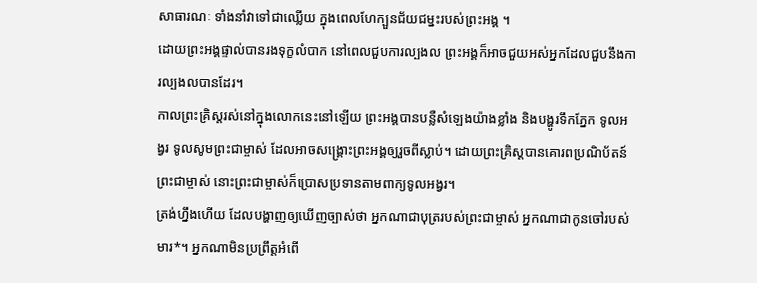សាធារណៈ ទាំងនាំវាទៅជាឈ្លើយ ក្នុងពេលហែក្បួនជ័យជម្នះរបស់ព្រះអង្គ ។
ដោយព្រះអង្គផ្ទាល់បានរងទុក្ខលំបាក នៅពេលជួបការល្បងល ព្រះអង្គក៏អាចជួយអស់អ្នកដែលជួបនឹងការល្បងលបានដែរ។
កាលព្រះគ្រិស្តរស់នៅក្នុងលោកនេះនៅឡើយ ព្រះអង្គបានបន្លឺសំឡេងយ៉ាងខ្លាំង និងបង្ហូរទឹកភ្នែក ទូលអង្វរ ទូលសូមព្រះជាម្ចាស់ ដែលអាចសង្គ្រោះព្រះអង្គឲ្យរួចពីស្លាប់។ ដោយព្រះគ្រិស្តបានគោរពប្រណិប័តន៍ព្រះជាម្ចាស់ នោះព្រះជាម្ចាស់ក៏ប្រោសប្រទានតាមពាក្យទូលអង្វរ។
ត្រង់ហ្នឹងហើយ ដែលបង្ហាញឲ្យឃើញច្បាស់ថា អ្នកណាជាបុត្ររបស់ព្រះជាម្ចាស់ អ្នកណាជាកូនចៅរបស់មារ*។ អ្នកណាមិនប្រព្រឹត្តអំពើ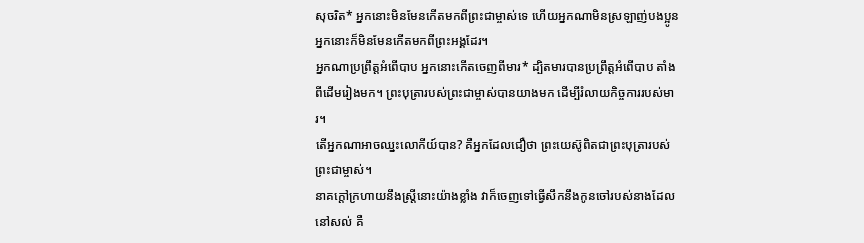សុចរិត* អ្នកនោះមិនមែនកើតមកពីព្រះជាម្ចាស់ទេ ហើយអ្នកណាមិនស្រឡាញ់បងប្អូន អ្នកនោះក៏មិនមែនកើតមកពីព្រះអង្គដែរ។
អ្នកណាប្រព្រឹត្តអំពើបាប អ្នកនោះកើតចេញពីមារ* ដ្បិតមារបានប្រព្រឹត្តអំពើបាប តាំងពីដើមរៀងមក។ ព្រះបុត្រារបស់ព្រះជាម្ចាស់បានយាងមក ដើម្បីរំលាយកិច្ចការរបស់មារ។
តើអ្នកណាអាចឈ្នះលោកីយ៍បាន? គឺអ្នកដែលជឿថា ព្រះយេស៊ូពិតជាព្រះបុត្រារបស់ព្រះជាម្ចាស់។
នាគក្ដៅក្រហាយនឹងស្ត្រីនោះយ៉ាងខ្លាំង វាក៏ចេញទៅធ្វើសឹកនឹងកូនចៅរបស់នាងដែលនៅសល់ គឺ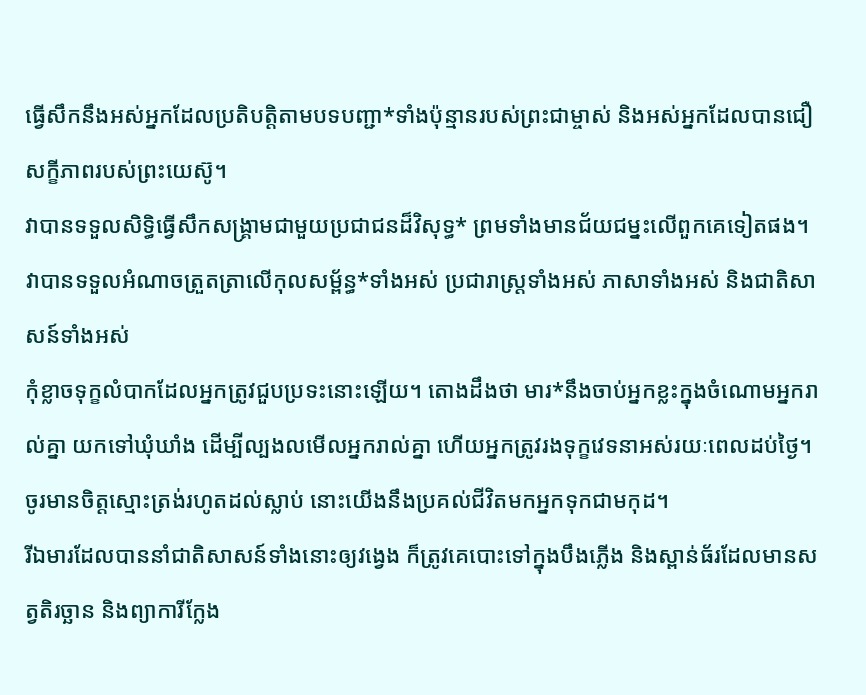ធ្វើសឹកនឹងអស់អ្នកដែលប្រតិបត្តិតាមបទបញ្ជា*ទាំងប៉ុន្មានរបស់ព្រះជាម្ចាស់ និងអស់អ្នកដែលបានជឿសក្ខីភាពរបស់ព្រះយេស៊ូ។
វាបានទទួលសិទ្ធិធ្វើសឹកសង្គ្រាមជាមួយប្រជាជនដ៏វិសុទ្ធ* ព្រមទាំងមានជ័យជម្នះលើពួកគេទៀតផង។ វាបានទទួលអំណាចត្រួតត្រាលើកុលសម្ព័ន្ធ*ទាំងអស់ ប្រជារាស្ត្រទាំងអស់ ភាសាទាំងអស់ និងជាតិសាសន៍ទាំងអស់
កុំខ្លាចទុក្ខលំបាកដែលអ្នកត្រូវជួបប្រទះនោះឡើយ។ តោងដឹងថា មារ*នឹងចាប់អ្នកខ្លះក្នុងចំណោមអ្នករាល់គ្នា យកទៅឃុំឃាំង ដើម្បីល្បងលមើលអ្នករាល់គ្នា ហើយអ្នកត្រូវរងទុក្ខវេទនាអស់រយៈពេលដប់ថ្ងៃ។ ចូរមានចិត្តស្មោះត្រង់រហូតដល់ស្លាប់ នោះយើងនឹងប្រគល់ជីវិតមកអ្នកទុកជាមកុដ។
រីឯមារដែលបាននាំជាតិសាសន៍ទាំងនោះឲ្យវង្វេង ក៏ត្រូវគេបោះទៅក្នុងបឹងភ្លើង និងស្ពាន់ធ័រដែលមានសត្វតិរច្ឆាន និងព្យាការីក្លែង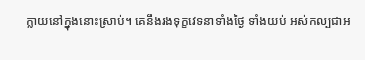ក្លាយនៅក្នុងនោះស្រាប់។ គេនឹងរងទុក្ខវេទនាទាំងថ្ងៃ ទាំងយប់ អស់កល្បជាអ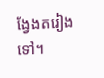ង្វែងតរៀងទៅ។